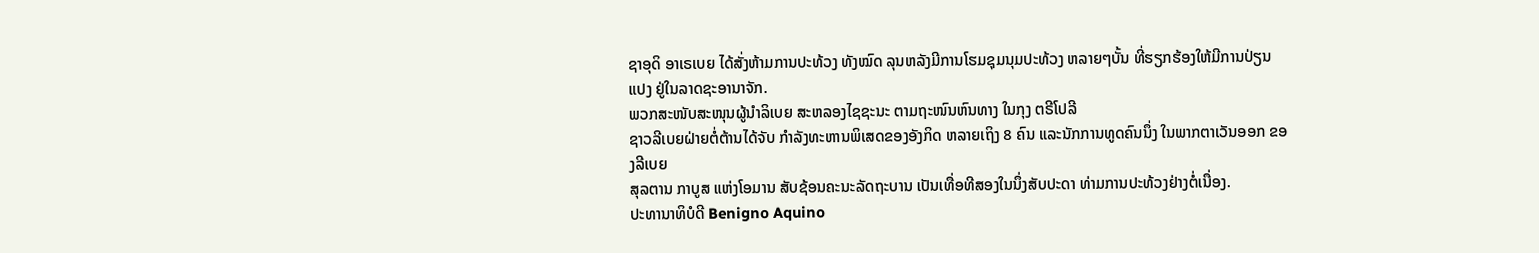ຊາອຸດິ ອາເຣເບຍ ໄດ້ສັ່ງຫ້າມການປະທ້ວງ ທັງໝົດ ລຸນຫລັງມີການໂຮມຊຸມນຸມປະທ້ວງ ຫລາຍໆບັ້ນ ທີ່ຮຽກຮ້ອງໃຫ້ມີການປ່ຽນແປງ ຢູ່ໃນລາດຊະອານາຈັກ.
ພວກສະໜັບສະໜຸນຜູ້ນໍາລິເບຍ ສະຫລອງໄຊຊະນະ ຕາມຖະໜົນຫົນທາງ ໃນກຸງ ຕຣີໂປລີ
ຊາວລີເບຍຝ່າຍຕໍ່ຕ້ານໄດ້ຈັບ ກໍາລັງທະຫານພິເສດຂອງອັງກິດ ຫລາຍເຖິງ 8 ຄົນ ແລະນັກການທູດຄົນນຶ່ງ ໃນພາກຕາເວັນອອກ ຂອງລີເບຍ
ສຸລຕານ ກາບູສ ແຫ່ງໂອມານ ສັບຊ້ອນຄະນະລັດຖະບານ ເປັນເທື່ອທີສອງໃນນຶ່ງສັບປະດາ ທ່າມການປະທ້ວງຢ່າງຕໍ່ເນື່ອງ.
ປະທານາທິບໍດີ Benigno Aquino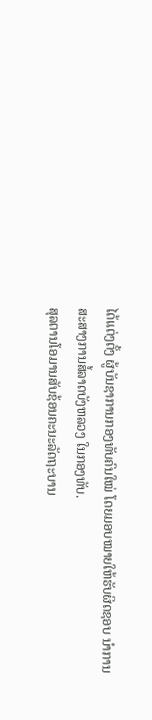ໄດ້ແຕ່ງຕັ້ງ ຜູ້ບັນຊາການກອງທັບຄົນໃໝ່ ໂດຍມອບໝາຍໃຫ້ຮັບຜິດຊອບ ນໍາການສະສາງການສໍ້ລາດບັງຫລວງ ໃນກອງທັບ.
ສຸລຕານໂອມານສັບຊ້ອນຄະນະລັດຖະບານ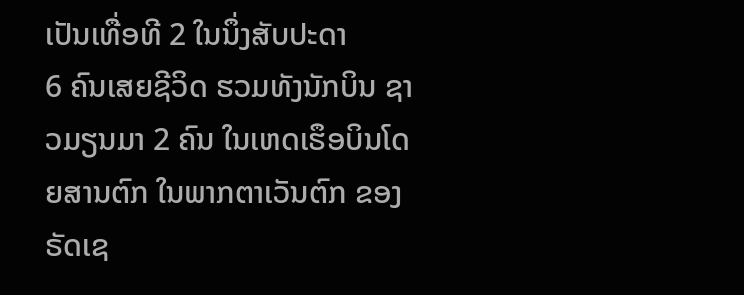ເປັນເທື່ອທີ 2 ໃນນຶ່ງສັບປະດາ
6 ຄົນເສຍຊີວິດ ຮວມທັງນັກບິນ ຊາວມຽນມາ 2 ຄົນ ໃນເຫດເຮຶອບິນໂດຍສານຕົກ ໃນພາກຕາເວັນຕົກ ຂອງຣັດເຊ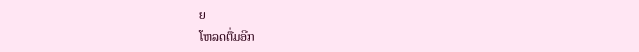ຍ
ໂຫລດຕື່ມອີກ